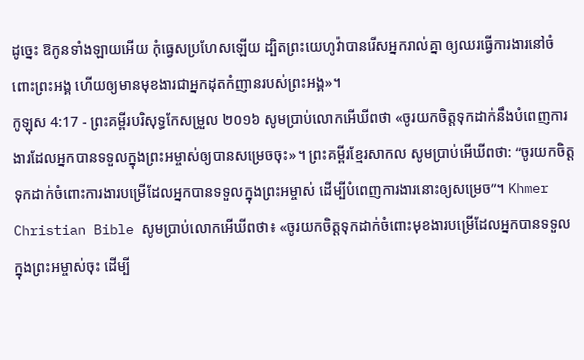ដូច្នេះ ឱកូនទាំងឡាយអើយ កុំធ្វេសប្រហែសឡើយ ដ្បិតព្រះយេហូវ៉ាបានរើសអ្នករាល់គ្នា ឲ្យឈរធ្វើការងារនៅចំពោះព្រះអង្គ ហើយឲ្យមានមុខងារជាអ្នកដុតកំញានរបស់ព្រះអង្គ»។
កូឡុស 4:17 - ព្រះគម្ពីរបរិសុទ្ធកែសម្រួល ២០១៦ សូមប្រាប់លោកអើឃីពថា «ចូរយកចិត្តទុកដាក់នឹងបំពេញការងារដែលអ្នកបានទទួលក្នុងព្រះអម្ចាស់ឲ្យបានសម្រេចចុះ»។ ព្រះគម្ពីរខ្មែរសាកល សូមប្រាប់អើឃីពថា: “ចូរយកចិត្តទុកដាក់ចំពោះការងារបម្រើដែលអ្នកបានទទួលក្នុងព្រះអម្ចាស់ ដើម្បីបំពេញការងារនោះឲ្យសម្រេច”។ Khmer Christian Bible សូមប្រាប់លោកអើឃីពថា៖ «ចូរយកចិត្ដទុកដាក់ចំពោះមុខងារបម្រើដែលអ្នកបានទទួលក្នុងព្រះអម្ចាស់ចុះ ដើម្បី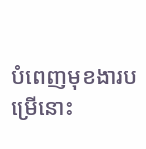បំពេញមុខងារបម្រើនោះ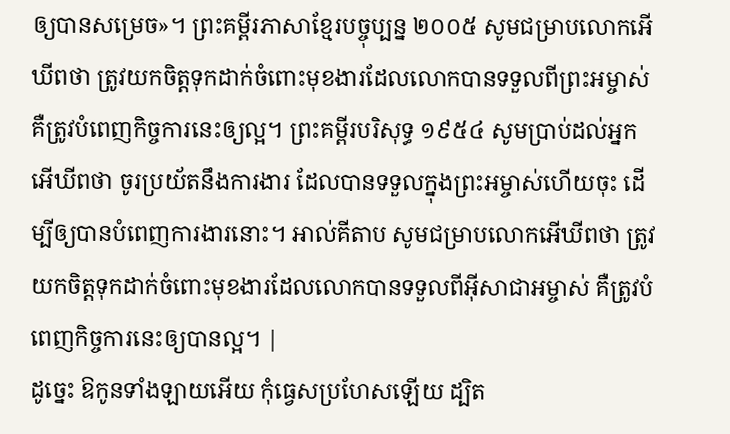ឲ្យបានសម្រេច»។ ព្រះគម្ពីរភាសាខ្មែរបច្ចុប្បន្ន ២០០៥ សូមជម្រាបលោកអើឃីពថា ត្រូវយកចិត្តទុកដាក់ចំពោះមុខងារដែលលោកបានទទួលពីព្រះអម្ចាស់ គឺត្រូវបំពេញកិច្ចការនេះឲ្យល្អ។ ព្រះគម្ពីរបរិសុទ្ធ ១៩៥៤ សូមប្រាប់ដល់អ្នកអើឃីពថា ចូរប្រយ័តនឹងការងារ ដែលបានទទួលក្នុងព្រះអម្ចាស់ហើយចុះ ដើម្បីឲ្យបានបំពេញការងារនោះ។ អាល់គីតាប សូមជម្រាបលោកអើឃីពថា ត្រូវយកចិត្ដទុកដាក់ចំពោះមុខងារដែលលោកបានទទួលពីអ៊ីសាជាអម្ចាស់ គឺត្រូវបំពេញកិច្ចការនេះឲ្យបានល្អ។ |
ដូច្នេះ ឱកូនទាំងឡាយអើយ កុំធ្វេសប្រហែសឡើយ ដ្បិត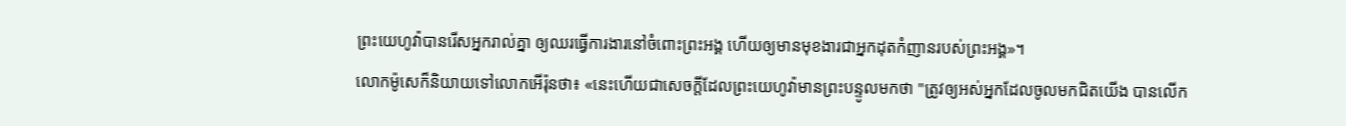ព្រះយេហូវ៉ាបានរើសអ្នករាល់គ្នា ឲ្យឈរធ្វើការងារនៅចំពោះព្រះអង្គ ហើយឲ្យមានមុខងារជាអ្នកដុតកំញានរបស់ព្រះអង្គ»។
លោកម៉ូសេក៏និយាយទៅលោកអើរ៉ុនថា៖ «នេះហើយជាសេចក្ដីដែលព្រះយេហូវ៉ាមានព្រះបន្ទូលមកថា "ត្រូវឲ្យអស់អ្នកដែលចូលមកជិតយើង បានលើក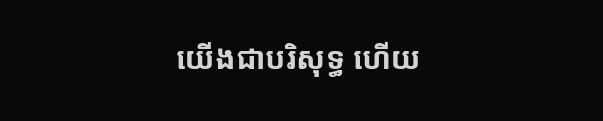យើងជាបរិសុទ្ធ ហើយ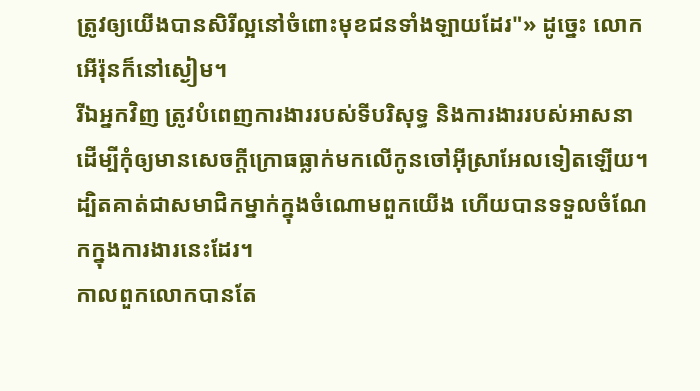ត្រូវឲ្យយើងបានសិរីល្អនៅចំពោះមុខជនទាំងឡាយដែរ"» ដូច្នេះ លោកអើរ៉ុនក៏នៅស្ងៀម។
រីឯអ្នកវិញ ត្រូវបំពេញការងាររបស់ទីបរិសុទ្ធ និងការងាររបស់អាសនា ដើម្បីកុំឲ្យមានសេចក្ដីក្រោធធ្លាក់មកលើកូនចៅអ៊ីស្រាអែលទៀតឡើយ។
ដ្បិតគាត់ជាសមាជិកម្នាក់ក្នុងចំណោមពួកយើង ហើយបានទទួលចំណែកក្នុងការងារនេះដែរ។
កាលពួកលោកបានតែ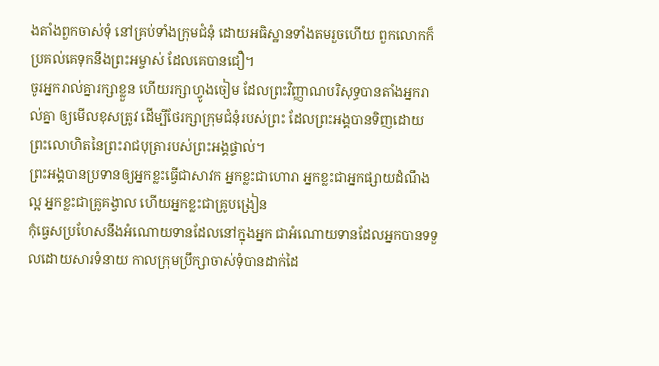ងតាំងពួកចាស់ទុំ នៅគ្រប់ទាំងក្រុមជំនុំ ដោយអធិស្ឋានទាំងតមរួចហើយ ពួកលោកក៏ប្រគល់គេទុកនឹងព្រះអម្ចាស់ ដែលគេបានជឿ។
ចូរអ្នករាល់គ្នារក្សាខ្លួន ហើយរក្សាហ្វូងចៀម ដែលព្រះវិញ្ញាណបរិសុទ្ធបានតាំងអ្នករាល់គ្នា ឲ្យមើលខុសត្រូវ ដើម្បីថែរក្សាក្រុមជំនុំរបស់ព្រះ ដែលព្រះអង្គបានទិញដោយព្រះលោហិតនៃព្រះរាជបុត្រារបស់ព្រះអង្គផ្ទាល់។
ព្រះអង្គបានប្រទានឲ្យអ្នកខ្លះធ្វើជាសាវក អ្នកខ្លះជាហោរា អ្នកខ្លះជាអ្នកផ្សាយដំណឹងល្អ អ្នកខ្លះជាគ្រូគង្វាល ហើយអ្នកខ្លះជាគ្រូបង្រៀន
កុំធ្វេសប្រហែសនឹងអំណោយទានដែលនៅក្នុងអ្នក ជាអំណោយទានដែលអ្នកបានទទួលដោយសារទំនាយ កាលក្រុមប្រឹក្សាចាស់ទុំបានដាក់ដៃ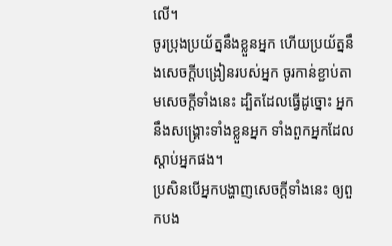លើ។
ចូរប្រុងប្រយ័ត្ននឹងខ្លួនអ្នក ហើយប្រយ័ត្ននឹងសេចក្ដីបង្រៀនរបស់អ្នក ចូរកាន់ខ្ជាប់តាមសេចក្ដីទាំងនេះ ដ្បិតដែលធ្វើដូច្នោះ អ្នកនឹងសង្គ្រោះទាំងខ្លួនអ្នក ទាំងពួកអ្នកដែលស្តាប់អ្នកផង។
ប្រសិនបើអ្នកបង្ហាញសេចក្ដីទាំងនេះ ឲ្យពួកបង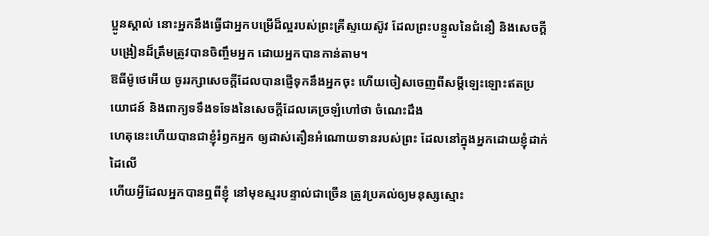ប្អូនស្គាល់ នោះអ្នកនឹងធ្វើជាអ្នកបម្រើដ៏ល្អរបស់ព្រះគ្រីស្ទយេស៊ូវ ដែលព្រះបន្ទូលនៃជំនឿ និងសេចក្ដីបង្រៀនដ៏ត្រឹមត្រូវបានចិញ្ចឹមអ្នក ដោយអ្នកបានកាន់តាម។
ឱធីម៉ូថេអើយ ចូររក្សាសេចក្ដីដែលបានផ្ញើទុកនឹងអ្នកចុះ ហើយចៀសចេញពីសម្ដីឡេះឡោះឥតប្រយោជន៍ និងពាក្យទទឹងទទែងនៃសេចក្ដីដែលគេច្រឡំហៅថា ចំណេះដឹង
ហេតុនេះហើយបានជាខ្ញុំរំឭកអ្នក ឲ្យដាស់តឿនអំណោយទានរបស់ព្រះ ដែលនៅក្នុងអ្នកដោយខ្ញុំដាក់ដៃលើ
ហើយអ្វីដែលអ្នកបានឮពីខ្ញុំ នៅមុខស្មរបន្ទាល់ជាច្រើន ត្រូវប្រគល់ឲ្យមនុស្សស្មោះ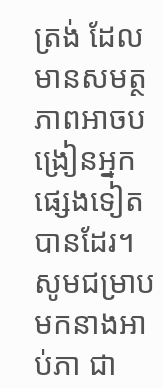ត្រង់ ដែលមានសមត្ថភាពអាចបង្រៀនអ្នកផ្សេងទៀតបានដែរ។
សូមជម្រាបមកនាងអាប់ភា ជា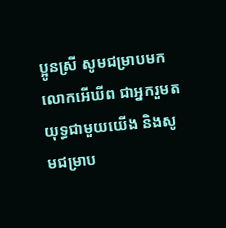ប្អូនស្រី សូមជម្រាបមកលោកអើឃីព ជាអ្នករួមតយុទ្ធជាមួយយើង និងសូមជម្រាប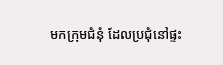មកក្រុមជំនុំ ដែលប្រជុំនៅផ្ទះ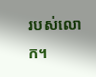របស់លោក។